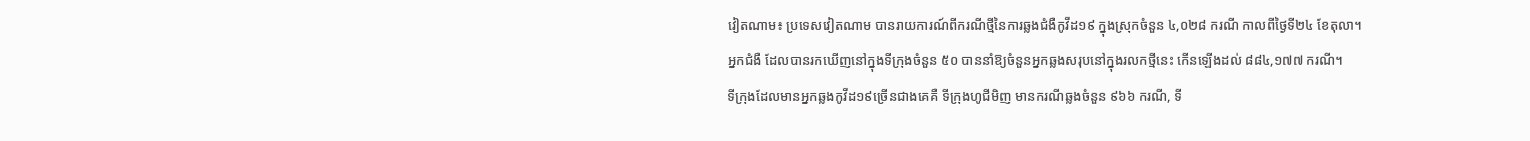វៀតណាម៖ ប្រទេសវៀតណាម បានរាយការណ៍ពីករណីថ្មីនៃការឆ្លងជំងឺកូវីដ១៩ ក្នុងស្រុកចំនួន ៤,០២៨ ករណី កាលពីថ្ងៃទី២៤ ខែតុលា។ អ្នកជំងឺ ដែលបានរកឃើញនៅក្នុងទីក្រុងចំនួន ៥០ បាននាំឱ្យចំនួនអ្នកឆ្លងសរុបនៅក្នុងរលកថ្មីនេះ កើនឡើងដល់ ៨៨៤,១៧៧ ករណី។
ទីក្រុងដែលមានអ្នកឆ្លងកូវីដ១៩ច្រើនជាងគេគឺ ទីក្រុងហូជីមិញ មានករណីឆ្លងចំនួន ៩៦៦ ករណី, ទី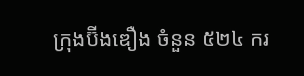ក្រុងប៊ីងឌឿង ចំនួន ៥២៤ ករ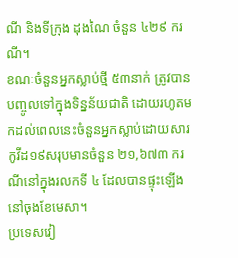ណី និងទីក្រុង ដុងណៃ ចំនួន ៤២៩ ករណី។
ខណៈចំនួនអ្នកស្លាប់ថ្មី ៥៣នាក់ ត្រូវបានបញ្ចូលទៅក្នុងទិន្នន័យជាតិ ដោយរហូតមកដល់ពេលនេះចំនួនអ្នកស្លាប់ដោយសារកូវីដ១៩សរុបមានចំនួន ២១,៦៧៣ ករណីនៅក្នុងរលកទី ៤ ដែលបានផ្ទុះឡើងនៅចុងខែមេសា។
ប្រទេសវៀ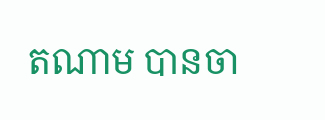តណាម បានចា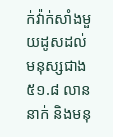ក់វ៉ាក់សាំងមួយដូសដល់មនុស្សជាង ៥១.៨ លាននាក់ និងមនុ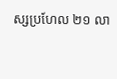ស្សប្រហែល ២១ លា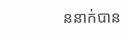ននាក់បាន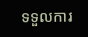ទទួលការ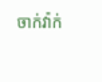ចាក់វ៉ាក់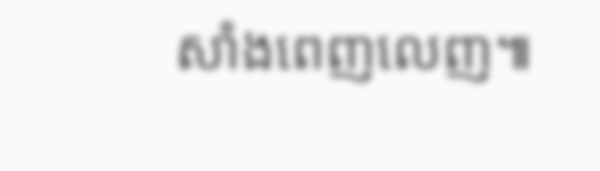សាំងពេញលេញ៕